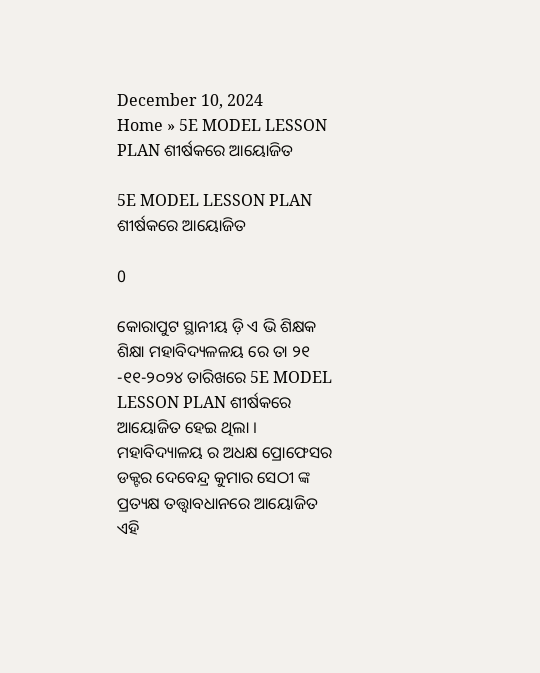December 10, 2024
Home » 5E MODEL LESSON PLAN ଶୀର୍ଷକରେ ଆୟୋଜିତ

5E MODEL LESSON PLAN ଶୀର୍ଷକରେ ଆୟୋଜିତ

0

କୋରାପୁଟ ସ୍ଥାନୀୟ ଡ଼ି ଏ ଭି ଶିକ୍ଷକ ଶିକ୍ଷା ମହାବିଦ୍ୟଳଳୟ ରେ ତା ୨୧ -୧୧-୨୦୨୪ ତାରିଖରେ 5E MODEL LESSON PLAN ଶୀର୍ଷକରେ ଆୟୋଜିତ ହେଇ ଥିଲା । ମହାବିଦ୍ୟାଳୟ ର ଅଧକ୍ଷ ପ୍ରୋଫେସର ଡକ୍ଟର ଦେବେନ୍ଦ୍ର କୁମାର ସେଠୀ ଙ୍କ ପ୍ରତ୍ୟକ୍ଷ ତତ୍ତ୍ଵାବଧାନରେ ଆୟୋଜିତ ଏହି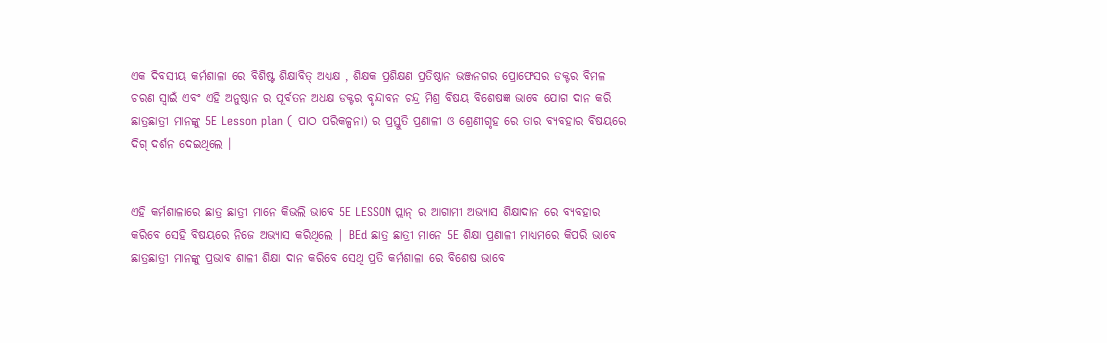ଏକ ଦିବସୀୟ କର୍ମଶାଳା ରେ ବିଶିଷ୍ଟ ଶିକ୍ଷାବିତ୍ ଅଧ୍ୟକ୍ଷ , ଶିକ୍ଷକ ପ୍ରଶିକ୍ଷଣ ପ୍ରତିଷ୍ଠାନ ଭଞ୍ଜନଗର ପ୍ରୋଫେସର ଡକ୍ଟର ବିମଳ ଚରଣ ସ୍ଵାଇଁ ଏବଂ ଏହି ଅନୁଷ୍ଠାନ ର ପୂର୍ବତନ ଅଧକ୍ଷ ଡକ୍ଟର ବୃନ୍ଦାବନ ଚନ୍ଦ୍ର ମିଶ୍ର ବିଷୟ ବିଶେଷଜ୍ଞ ଭାବେ ଯୋଗ ଦାନ କରି ଛାତ୍ରଛାତ୍ରୀ ମାନଙ୍କୁ 5E Lesson plan ( ପାଠ ପରିକଳ୍ପନା) ର ପ୍ରସ୍ତୁତି ପ୍ରଣାଳୀ ଓ ଶ୍ରେଣୀଗୃହ ରେ ତାର ବ୍ୟବହାର ବିଷୟରେ ଦିଗ୍ ଦର୍ଶନ ଦେଇଥିଲେ ।


ଏହି କର୍ମଶାଳାରେ ଛାତ୍ର ଛାତ୍ରୀ ମାନେ କିଭଲି ଭାବେ 5E LESSON ପ୍ଲାନ୍ ର ଆଗାମୀ ଅଭ୍ୟାସ ଶିକ୍ଷାଦାନ ରେ ବ୍ୟବହାର କରିବେ ସେହି ବିଷୟରେ ନିଜେ ଅଭ୍ୟାସ କରିଥିଲେ | BEd ଛାତ୍ର ଛାତ୍ରୀ ମାନେ 5E ଶିକ୍ଷା ପ୍ରଣାଳୀ ମାଧ୍ୟମରେ କିପରି ଭାବେ ଛାତ୍ରଛାତ୍ରୀ ମାନଙ୍କୁ ପ୍ରଭାବ ଶାଳୀ ଶିକ୍ଷା ଦାନ କରିବେ ସେଥି ପ୍ରତି କର୍ମଶାଳା ରେ ବିଶେଷ ଭାବେ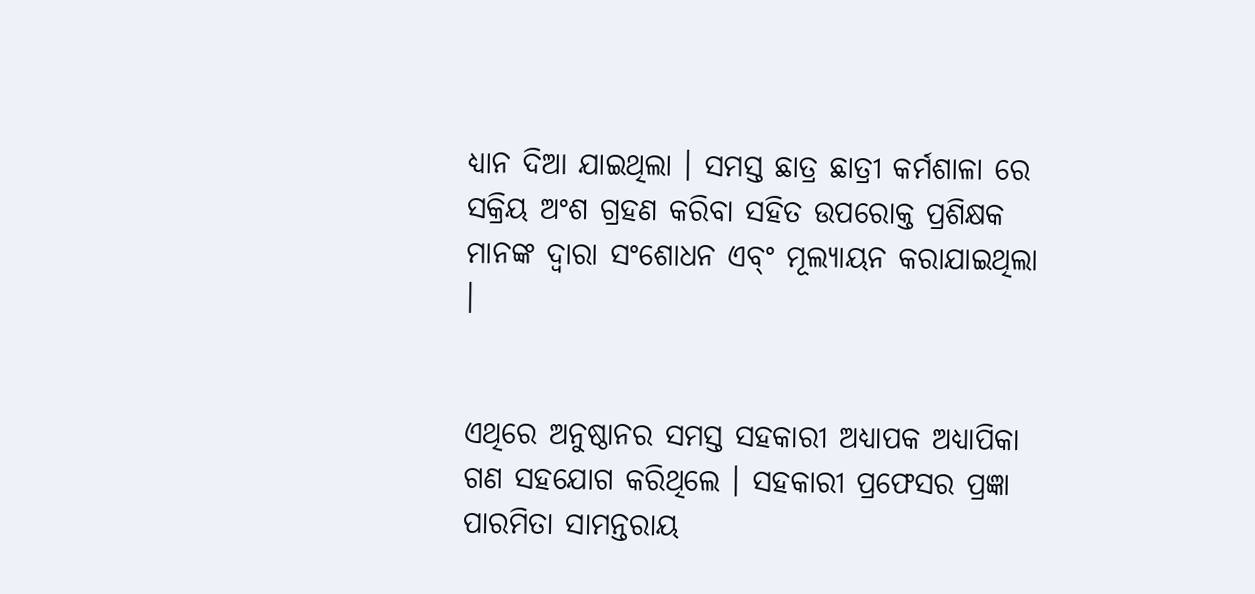ଧ୍ୟାନ ଦିଆ ଯାଇଥିଲା । ସମସ୍ତ ଛାତ୍ର ଛାତ୍ରୀ କର୍ମଶାଳା ରେ ସକ୍ରିୟ ଅଂଶ ଗ୍ରହଣ କରିବା ସହିତ ଉପରୋକ୍ତ ପ୍ରଶିକ୍ଷକ ମାନଙ୍କ ଦ୍ଵାରା ସଂଶୋଧନ ଏବ୍ଂ ମୂଲ୍ୟାୟନ କରାଯାଇଥିଲା ।


ଏଥିରେ ଅନୁଷ୍ଠାନର ସମସ୍ତ ସହକାରୀ ଅଧ୍ୟାପକ ଅଧ୍ୟାପିକା ଗଣ ସହଯୋଗ କରିଥିଲେ । ସହକାରୀ ପ୍ରଫେସର ପ୍ରଜ୍ଞା ପାରମିତା ସାମନ୍ତରାୟ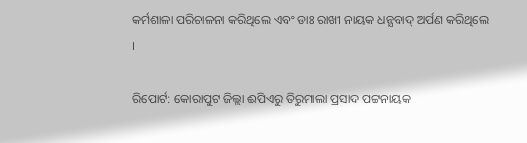କର୍ମଶାଳା ପରିଚାଳନା କରିଥିଲେ ଏବଂ ଡାଃ ରାଖୀ ନାୟକ ଧନ୍ଯବାଦ୍ ଅର୍ପଣ କରିଥିଲେ ।

ରିପୋର୍ଟ: କୋରାପୁଟ ଜିଲ୍ଲା ଈପିଏରୁ ତିରୁମାଲା ପ୍ରସାଦ ପଟ୍ଟନାୟକ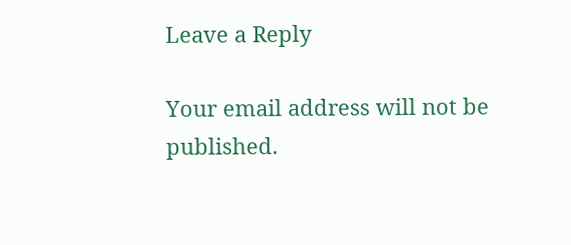Leave a Reply

Your email address will not be published.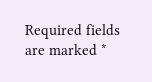Required fields are marked *